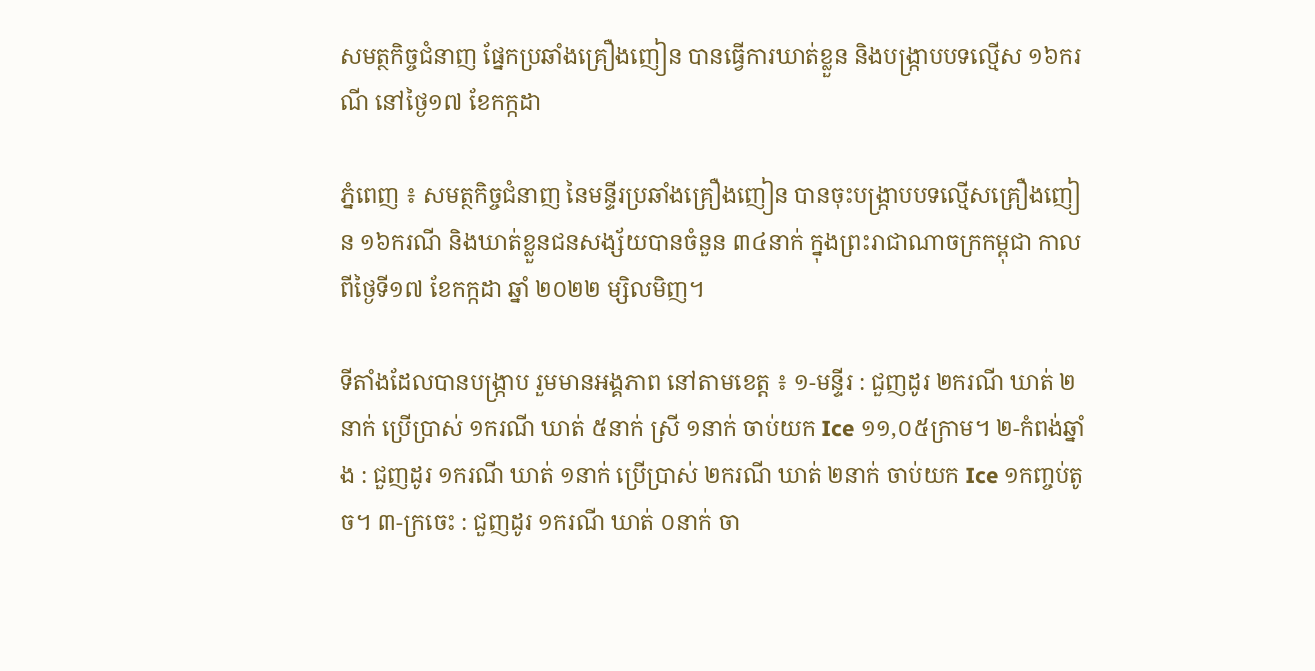សមត្ថកិច្ចជំនាញ ផ្នែកប្រឆាំងគ្រឿងញៀន បានធ្វើការឃាត់ខ្លួន និងបង្ក្រាបបទល្មើស ១៦ករណី នៅថ្ងៃ១៧ ខែកក្កដា

ភ្នំពេញ ៖ សមត្ថកិច្ចជំនាញ នៃមន្ទីរប្រឆាំងគ្រឿងញៀន បានចុះបង្ក្រាបបទល្មើសគ្រឿងញៀន ១៦ករណី និងឃាត់ខ្លួនជនសង្ស័យបានចំនួន ៣៤នាក់ ក្នុងព្រះរាជាណាចក្រកម្ពុជា កាលពីថ្ងៃទី១៧ ខែកក្កដា ឆ្នាំ ២០២២ ម្សិលមិញ។

ទីតាំងដែលបានបង្ក្រាប រួមមានអង្គភាព នៅតាមខេត្ត ៖ ១-មន្ទីរ : ជួញដូរ ២ករណី ឃាត់ ២នាក់ ប្រើប្រាស់ ១ករណី ឃាត់ ៥នាក់ ស្រី ១នាក់ ចាប់យក Ice ១១,០៥ក្រាម។ ២-កំពង់ឆ្នាំង : ជួញដូរ ១ករណី ឃាត់ ១នាក់ ប្រើប្រាស់ ២ករណី ឃាត់ ២នាក់ ចាប់យក Ice ១កញ្ចប់តូច។ ៣-ក្រចេះ : ជួញដូរ ១ករណី ឃាត់ ០នាក់ ចា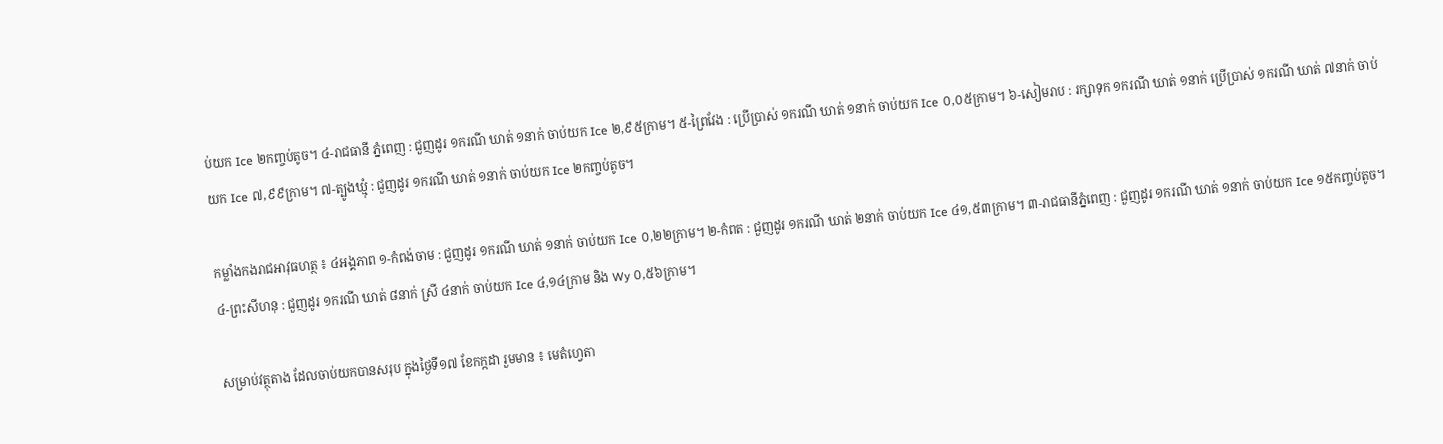ប់យក Ice ២កញ្ចប់តូច។ ៤-រាជធានី ភ្នំពេញ : ជួញដូរ ១ករណី ឃាត់ ១នាក់ ចាប់យក Ice ២,៩៥ក្រាម។ ៥-ព្រៃវែង : ប្រើប្រាស់ ១ករណី ឃាត់ ១នាក់ ចាប់យក Ice ០,០៥ក្រាម។ ៦-សៀមរាប : រក្សាទុក ១ករណី ឃាត់ ១នាក់ ប្រើប្រាស់ ១ករណី ឃាត់ ៧នាក់ ចាប់យក Ice ៧,៩៩ក្រាម។ ៧-ត្បូងឃ្មុំ : ជួញដូរ ១ករណី ឃាត់ ១នាក់ ចាប់យក Ice ២កញ្ចប់តូច។

កម្លាំងកងរាជអាវុធហត្ថ ៖ ៤អង្គភាព ១-កំពង់ចាម : ជួញដូរ ១ករណី ឃាត់ ១នាក់ ចាប់យក Ice ០,២២ក្រាម។ ២-កំពត : ជួញដូរ ១ករណី ឃាត់ ២នាក់ ចាប់យក Ice ៤១,៥៣ក្រាម។ ៣-រាជធានីភ្នំពេញ : ជួញដូរ ១ករណី ឃាត់ ១នាក់ ចាប់យក Ice ១៥កញ្ចប់តូច។ ៤-ព្រះសីហនុ : ជួញដូរ ១ករណី ឃាត់ ៨នាក់ ស្រី ៤នាក់ ចាប់យក Ice ៤,១៤ក្រាម និង Wy ០,៥៦ក្រាម។

សម្រាប់វត្ថុតាង ដែលចាប់យកបានសរុប ក្នុងថ្ងៃទី១៧ ខែកក្កដា រួមមាន ៖ មេតំហ្វេតា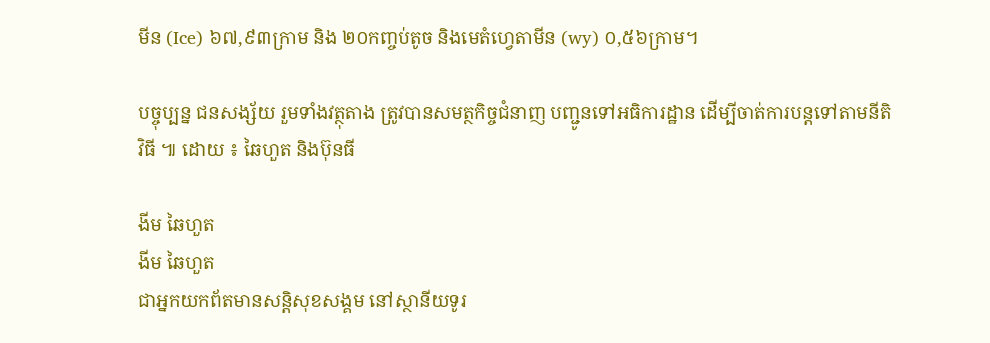មីន (Ice) ៦៧,៩៣ក្រាម និង ២០កញ្ចប់តូច និងមេតំហ្វេតាមីន (wy) ០,៥៦ក្រាម។

បច្ចុប្បន្ន ជនសង្ស័យ រួមទាំងវត្ថុតាង ត្រូវបានសមត្ថកិច្ចជំនាញ បញ្ជូនទៅអធិការដ្ឋាន ដើម្បីចាត់ការបន្តទៅតាមនីតិវិធី ៕ ដោយ ៖ ឆៃហួត និងប៊ុនធី

ងីម ឆៃហួត
ងីម ឆៃហួត
ជាអ្នកយកព័តមានសន្តិសុខសង្គម នៅស្ថានីយទូរ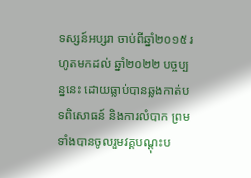ទស្សន៍អប្សរា ចាប់ពីឆ្នាំ២០១៥ រហូតមកដល់ ឆ្នាំ២០២២ បច្ចប្បន្ននេះ ដោយធ្លាប់បានឆ្លងកាត់បទពិសោធន៍ និងការលំបាក ព្រមទាំងបានចូលរួមវគ្គបណ្ដុះប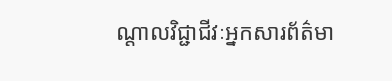ណ្ដាលវិជ្ជាជីវៈអ្នកសារព័ត៌មា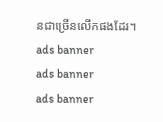នជាច្រើនលើកផងដែរ។
ads banner
ads banner
ads banner